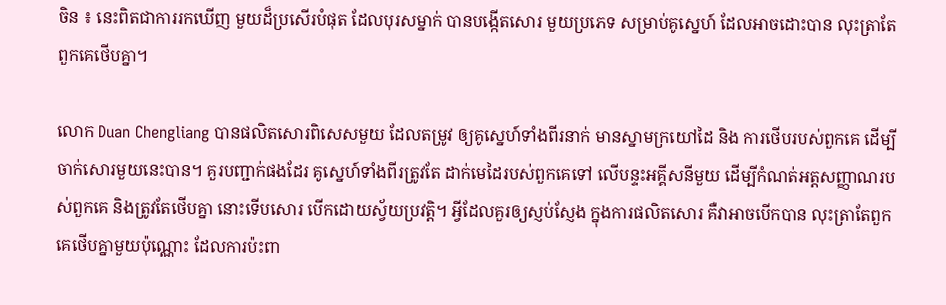ចិន ៖ នេះពិតជាការរកឃើញ មួយដ៏ប្រសើរបំផុត ដែលបុរសម្នាក់ បានបង្កើតសោរ មួយប្រភេទ សម្រាប់គូស្នេហ៍ ដែលអាចដោះបាន លុះត្រាតែពួកគេថើបគ្នា។

លោក Duan Chengliang បានផលិតសោរពិសេសមួយ ដែលតម្រូវ ឲ្យគូស្នេហ៍ទាំងពីរនាក់ មានស្នាមក្រយៅដៃ និង ការថើបរបស់ពួកគេ ដើម្បីចាក់សោរមួយនេះបាន។ គួរបញ្ជាក់ផងដែរ គូស្នេហ៍ទាំងពីរត្រូវតែ ដាក់មេដៃរបស់ពួកគេទៅ លើបន្ទះអគ្គីសនីមួយ ដើម្បីកំណត់អត្តសញ្ញាណរបស់ពួកគេ និងត្រូវតែថើបគ្នា នោះទើបសោរ បើកដោយស្វ័យប្រវត្តិ។ អ្វីដែលគួរឲ្យស្ញប់ស្ញែង ក្នុងការផលិតសោរ គឺវាអាចបើកបាន លុះត្រាតែពួកគេថើបគ្នាមួយប៉ុណ្ណោះ ដែលការប៉ះពា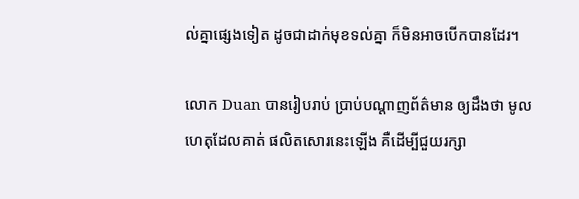ល់គ្នាផ្សេងទៀត ដូចជាដាក់មុខទល់គ្នា ក៏មិនអាចបើកបានដែរ។

លោក Duan បានរៀបរាប់ ប្រាប់បណ្តាញព័ត៌មាន ឲ្យដឹងថា មូលហេតុដែលគាត់ ផលិតសោរនេះឡើង គឺដើម្បីជួយរក្សា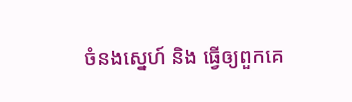ចំនងស្នេហ៍ និង ធ្វើឲ្យពួកគេ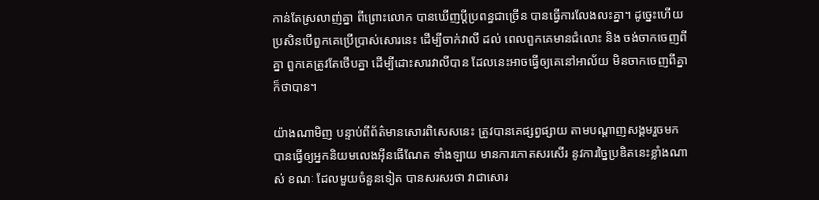កាន់តែស្រលាញ់គ្នា ពីព្រោះលោក បានឃើញប្តីប្រពន្ធជាច្រើន បានធ្វើការលែងលះគ្នា។ ដូច្នេះហើយ ប្រសិនបើពួកគេប្រើប្រាស់សោរនេះ ដើម្បីចាក់វាលី ដល់ ពេលពួកគេមានជំលោះ និង ចង់ចាកចេញពីគ្នា ពួកគេត្រូវតែថើបគ្នា ដើម្បីដោះសារវាលីបាន ដែលនេះអាចធ្វើឲ្យគេនៅអាល័យ មិនចាកចេញពីគ្នា ក៏ថាបាន។

យ៉ាងណាមិញ បន្ទាប់ពីព័ត៌មានសោរពិសេសនេះ ត្រូវបានគេផ្សព្វផ្សាយ តាមបណ្តាញសង្គមរួចមក បានធ្វើឲ្យអ្នកនិយមលេងអ៊ីនធើណែត ទាំងឡាយ មានការកោតសរសើរ នូវការច្នៃប្រឌិតនេះខ្លាំងណាស់ ខណៈ ដែលមួយចំនួនទៀត បានសរសរថា វាជាសោរ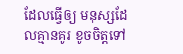ដែលធ្វើឲ្យ មនុស្សដែលគ្មានគូរ ខូចចិត្តទៅ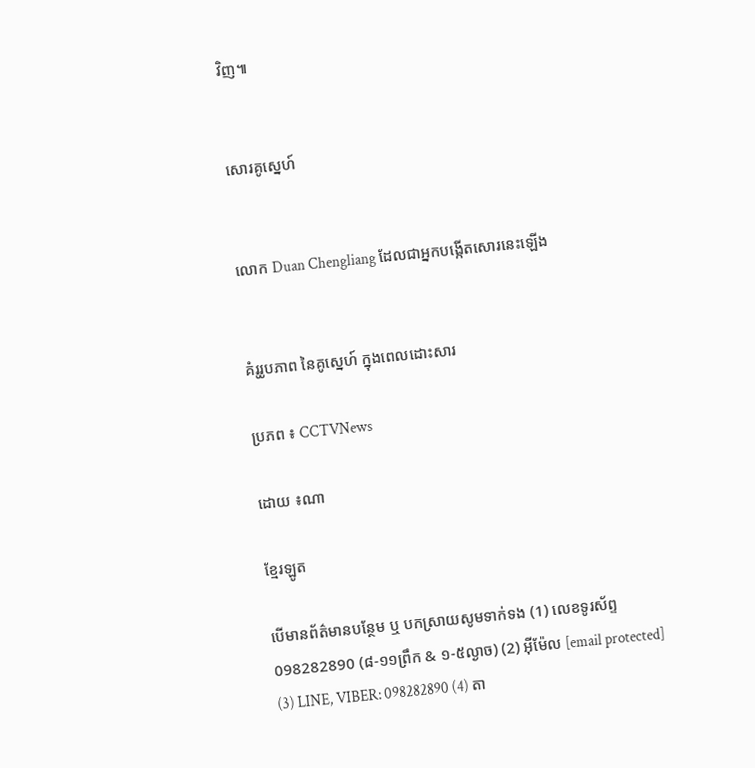វិញ៕


សោរគូស្នេហ៍


លោក Duan Chengliang ដែលជាអ្នកបង្កើតសោរនេះឡើង


គំរូរូបភាព នៃគូស្នេហ៍ ក្នុងពេលដោះសារ

ប្រភព ៖ CCTVNews

ដោយ ៖ណា

ខ្មែរឡូត

បើមានព័ត៌មានបន្ថែម ឬ បកស្រាយសូមទាក់ទង (1) លេខទូរស័ព្ទ 098282890 (៨-១១ព្រឹក & ១-៥ល្ងាច) (2) អ៊ីម៉ែល [email protected] (3) LINE, VIBER: 098282890 (4) តា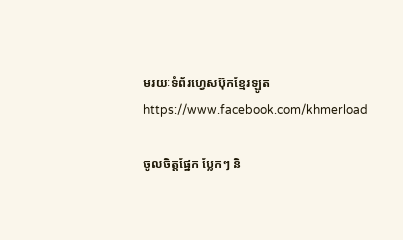មរយៈទំព័រហ្វេសប៊ុកខ្មែរឡូត https://www.facebook.com/khmerload

ចូលចិត្តផ្នែក ប្លែកៗ និ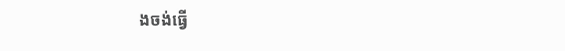ងចង់ធ្វើ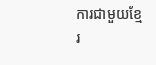ការជាមួយខ្មែរ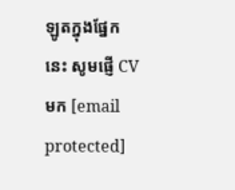ឡូតក្នុងផ្នែកនេះ សូមផ្ញើ CV មក [email protected]